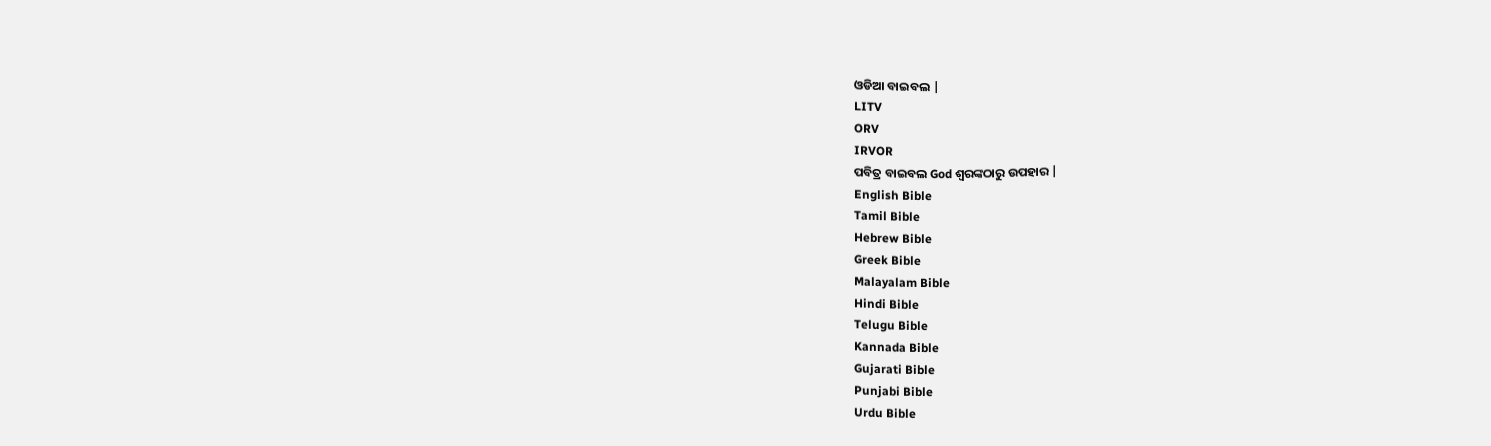ଓଡିଆ ବାଇବଲ |
LITV
ORV
IRVOR
ପବିତ୍ର ବାଇବଲ God ଶ୍ବରଙ୍କଠାରୁ ଉପହାର |
English Bible
Tamil Bible
Hebrew Bible
Greek Bible
Malayalam Bible
Hindi Bible
Telugu Bible
Kannada Bible
Gujarati Bible
Punjabi Bible
Urdu Bible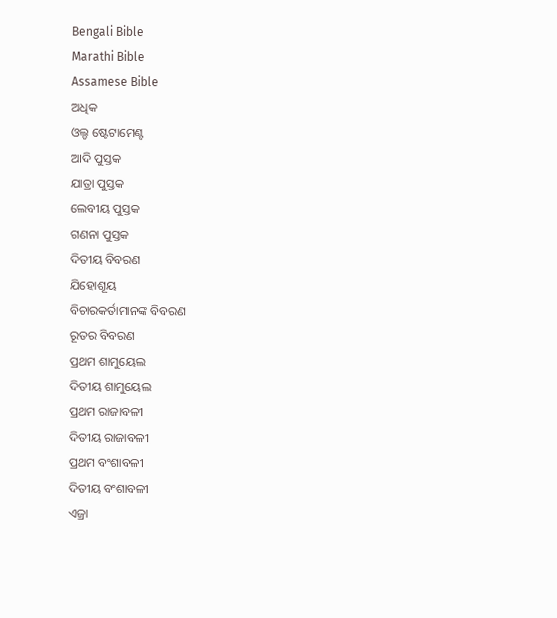Bengali Bible
Marathi Bible
Assamese Bible
ଅଧିକ
ଓଲ୍ଡ ଷ୍ଟେଟାମେଣ୍ଟ
ଆଦି ପୁସ୍ତକ
ଯାତ୍ରା ପୁସ୍ତକ
ଲେବୀୟ ପୁସ୍ତକ
ଗଣନା ପୁସ୍ତକ
ଦିତୀୟ ବିବରଣ
ଯିହୋଶୂୟ
ବିଚାରକର୍ତାମାନଙ୍କ ବିବରଣ
ରୂତର ବିବରଣ
ପ୍ରଥମ ଶାମୁୟେଲ
ଦିତୀୟ ଶାମୁୟେଲ
ପ୍ରଥମ ରାଜାବଳୀ
ଦିତୀୟ ରାଜାବଳୀ
ପ୍ରଥମ ବଂଶାବଳୀ
ଦିତୀୟ ବଂଶାବଳୀ
ଏଜ୍ରା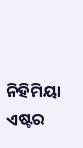ନିହିମିୟା
ଏଷ୍ଟର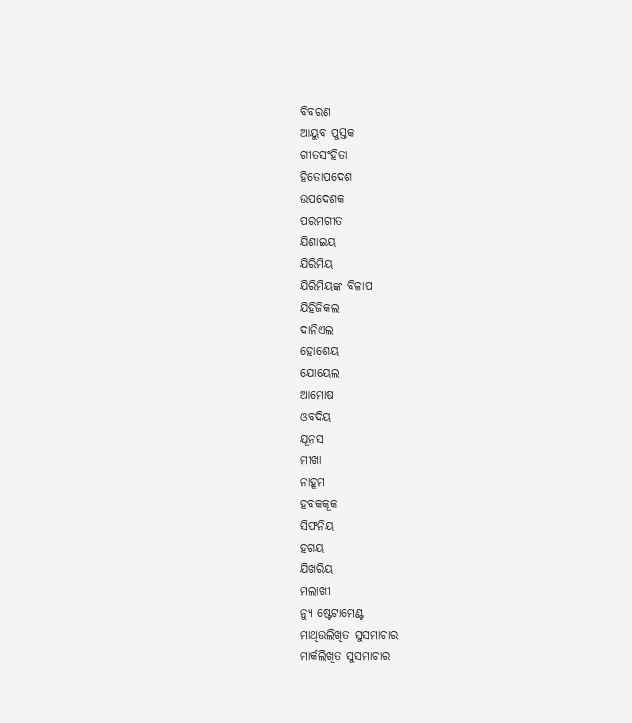ବିବରଣ
ଆୟୁବ ପୁସ୍ତକ
ଗୀତସଂହିତା
ହିତୋପଦେଶ
ଉପଦେଶକ
ପରମଗୀତ
ଯିଶାଇୟ
ଯିରିମିୟ
ଯିରିମିୟଙ୍କ ବିଳାପ
ଯିହିଜିକଲ
ଦାନିଏଲ
ହୋଶେୟ
ଯୋୟେଲ
ଆମୋଷ
ଓବଦିୟ
ଯୂନସ
ମୀଖା
ନାହୂମ
ହବକକୂକ
ସିଫନିୟ
ହଗୟ
ଯିଖରିୟ
ମଲାଖୀ
ନ୍ୟୁ ଷ୍ଟେଟାମେଣ୍ଟ
ମାଥିଉଲିଖିତ ସୁସମାଚାର
ମାର୍କଲିଖିତ ସୁସମାଚାର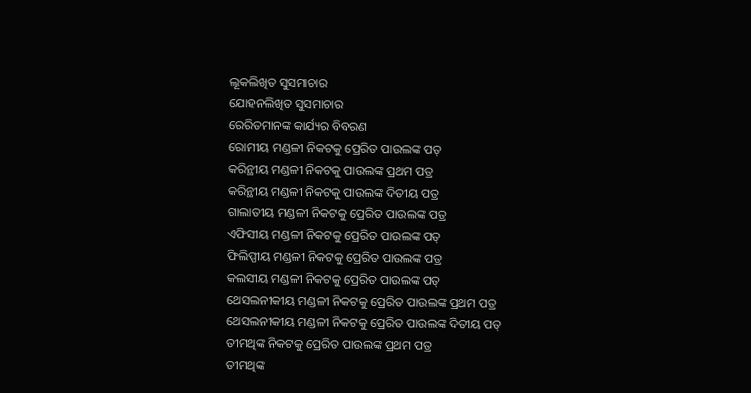ଲୂକଲିଖିତ ସୁସମାଚାର
ଯୋହନଲିଖିତ ସୁସମାଚାର
ରେରିତମାନଙ୍କ କାର୍ଯ୍ୟର ବିବରଣ
ରୋମୀୟ ମଣ୍ଡଳୀ ନିକଟକୁ ପ୍ରେରିତ ପାଉଲଙ୍କ ପତ୍
କରିନ୍ଥୀୟ ମଣ୍ଡଳୀ ନିକଟକୁ ପାଉଲଙ୍କ ପ୍ରଥମ ପତ୍ର
କରିନ୍ଥୀୟ ମଣ୍ଡଳୀ ନିକଟକୁ ପାଉଲଙ୍କ ଦିତୀୟ ପତ୍ର
ଗାଲାତୀୟ ମଣ୍ଡଳୀ ନିକଟକୁ ପ୍ରେରିତ ପାଉଲଙ୍କ ପତ୍ର
ଏଫିସୀୟ ମଣ୍ଡଳୀ ନିକଟକୁ ପ୍ରେରିତ ପାଉଲଙ୍କ ପତ୍
ଫିଲିପ୍ପୀୟ ମଣ୍ଡଳୀ ନିକଟକୁ ପ୍ରେରିତ ପାଉଲଙ୍କ ପତ୍ର
କଲସୀୟ ମଣ୍ଡଳୀ ନିକଟକୁ ପ୍ରେରିତ ପାଉଲଙ୍କ ପତ୍
ଥେସଲନୀକୀୟ ମଣ୍ଡଳୀ ନିକଟକୁ ପ୍ରେରିତ ପାଉଲଙ୍କ ପ୍ରଥମ ପତ୍ର
ଥେସଲନୀକୀୟ ମଣ୍ଡଳୀ ନିକଟକୁ ପ୍ରେରିତ ପାଉଲଙ୍କ ଦିତୀୟ ପତ୍
ତୀମଥିଙ୍କ ନିକଟକୁ ପ୍ରେରିତ ପାଉଲଙ୍କ ପ୍ରଥମ ପତ୍ର
ତୀମଥିଙ୍କ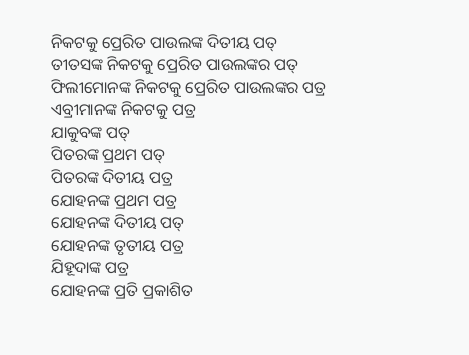ନିକଟକୁ ପ୍ରେରିତ ପାଉଲଙ୍କ ଦିତୀୟ ପତ୍
ତୀତସଙ୍କ ନିକଟକୁ ପ୍ରେରିତ ପାଉଲଙ୍କର ପତ୍
ଫିଲୀମୋନଙ୍କ ନିକଟକୁ ପ୍ରେରିତ ପାଉଲଙ୍କର ପତ୍ର
ଏବ୍ରୀମାନଙ୍କ ନିକଟକୁ ପତ୍ର
ଯାକୁବଙ୍କ ପତ୍
ପିତରଙ୍କ ପ୍ରଥମ ପତ୍
ପିତରଙ୍କ ଦିତୀୟ ପତ୍ର
ଯୋହନଙ୍କ ପ୍ରଥମ ପତ୍ର
ଯୋହନଙ୍କ ଦିତୀୟ ପତ୍
ଯୋହନଙ୍କ ତୃତୀୟ ପତ୍ର
ଯିହୂଦାଙ୍କ ପତ୍ର
ଯୋହନଙ୍କ ପ୍ରତି ପ୍ରକାଶିତ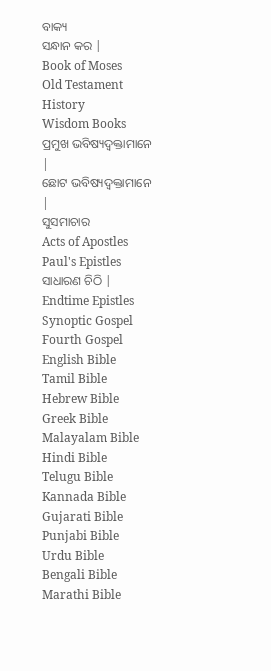ବାକ୍ୟ
ସନ୍ଧାନ କର |
Book of Moses
Old Testament History
Wisdom Books
ପ୍ରମୁଖ ଭବିଷ୍ୟଦ୍ବକ୍ତାମାନେ |
ଛୋଟ ଭବିଷ୍ୟଦ୍ବକ୍ତାମାନେ |
ସୁସମାଚାର
Acts of Apostles
Paul's Epistles
ସାଧାରଣ ଚିଠି |
Endtime Epistles
Synoptic Gospel
Fourth Gospel
English Bible
Tamil Bible
Hebrew Bible
Greek Bible
Malayalam Bible
Hindi Bible
Telugu Bible
Kannada Bible
Gujarati Bible
Punjabi Bible
Urdu Bible
Bengali Bible
Marathi Bible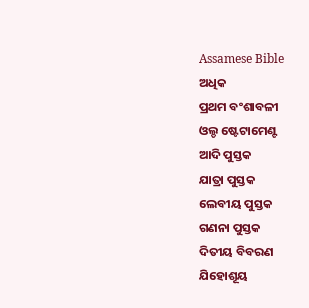Assamese Bible
ଅଧିକ
ପ୍ରଥମ ବଂଶାବଳୀ
ଓଲ୍ଡ ଷ୍ଟେଟାମେଣ୍ଟ
ଆଦି ପୁସ୍ତକ
ଯାତ୍ରା ପୁସ୍ତକ
ଲେବୀୟ ପୁସ୍ତକ
ଗଣନା ପୁସ୍ତକ
ଦିତୀୟ ବିବରଣ
ଯିହୋଶୂୟ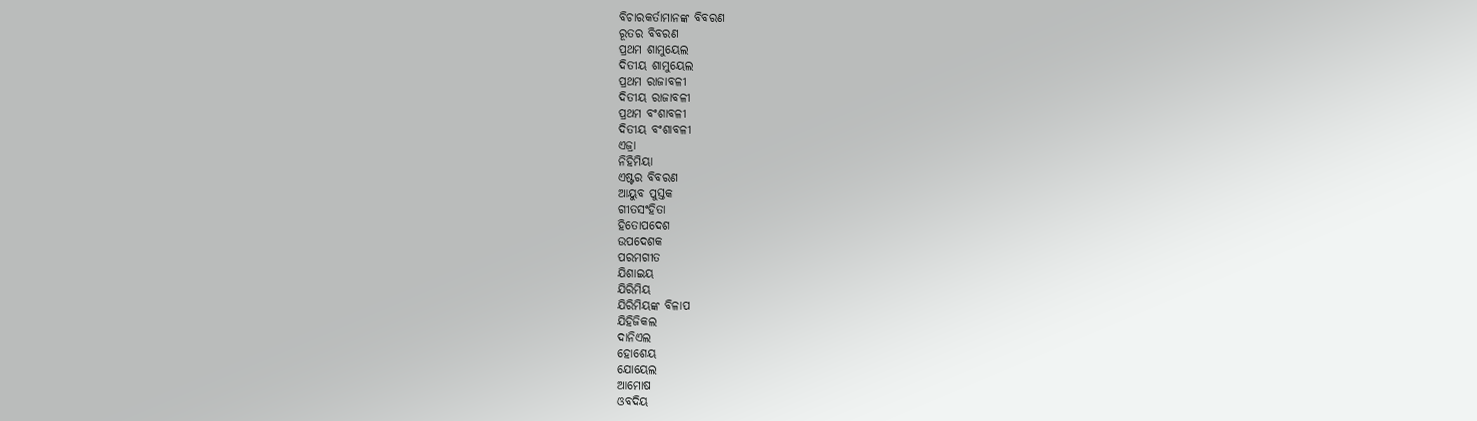ବିଚାରକର୍ତାମାନଙ୍କ ବିବରଣ
ରୂତର ବିବରଣ
ପ୍ରଥମ ଶାମୁୟେଲ
ଦିତୀୟ ଶାମୁୟେଲ
ପ୍ରଥମ ରାଜାବଳୀ
ଦିତୀୟ ରାଜାବଳୀ
ପ୍ରଥମ ବଂଶାବଳୀ
ଦିତୀୟ ବଂଶାବଳୀ
ଏଜ୍ରା
ନିହିମିୟା
ଏଷ୍ଟର ବିବରଣ
ଆୟୁବ ପୁସ୍ତକ
ଗୀତସଂହିତା
ହିତୋପଦେଶ
ଉପଦେଶକ
ପରମଗୀତ
ଯିଶାଇୟ
ଯିରିମିୟ
ଯିରିମିୟଙ୍କ ବିଳାପ
ଯିହିଜିକଲ
ଦାନିଏଲ
ହୋଶେୟ
ଯୋୟେଲ
ଆମୋଷ
ଓବଦିୟ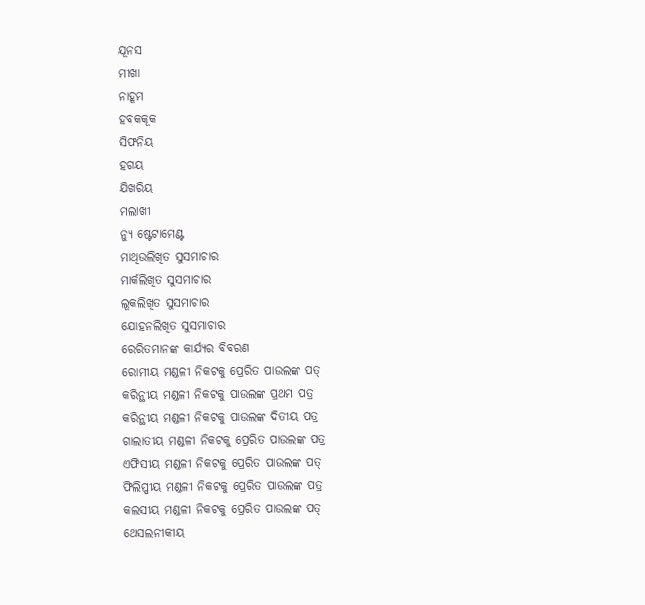ଯୂନସ
ମୀଖା
ନାହୂମ
ହବକକୂକ
ସିଫନିୟ
ହଗୟ
ଯିଖରିୟ
ମଲାଖୀ
ନ୍ୟୁ ଷ୍ଟେଟାମେଣ୍ଟ
ମାଥିଉଲିଖିତ ସୁସମାଚାର
ମାର୍କଲିଖିତ ସୁସମାଚାର
ଲୂକଲିଖିତ ସୁସମାଚାର
ଯୋହନଲିଖିତ ସୁସମାଚାର
ରେରିତମାନଙ୍କ କାର୍ଯ୍ୟର ବିବରଣ
ରୋମୀୟ ମଣ୍ଡଳୀ ନିକଟକୁ ପ୍ରେରିତ ପାଉଲଙ୍କ ପତ୍
କରିନ୍ଥୀୟ ମଣ୍ଡଳୀ ନିକଟକୁ ପାଉଲଙ୍କ ପ୍ରଥମ ପତ୍ର
କରିନ୍ଥୀୟ ମଣ୍ଡଳୀ ନିକଟକୁ ପାଉଲଙ୍କ ଦିତୀୟ ପତ୍ର
ଗାଲାତୀୟ ମଣ୍ଡଳୀ ନିକଟକୁ ପ୍ରେରିତ ପାଉଲଙ୍କ ପତ୍ର
ଏଫିସୀୟ ମଣ୍ଡଳୀ ନିକଟକୁ ପ୍ରେରିତ ପାଉଲଙ୍କ ପତ୍
ଫିଲିପ୍ପୀୟ ମଣ୍ଡଳୀ ନିକଟକୁ ପ୍ରେରିତ ପାଉଲଙ୍କ ପତ୍ର
କଲସୀୟ ମଣ୍ଡଳୀ ନିକଟକୁ ପ୍ରେରିତ ପାଉଲଙ୍କ ପତ୍
ଥେସଲନୀକୀୟ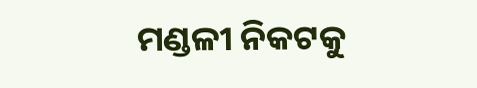ମଣ୍ଡଳୀ ନିକଟକୁ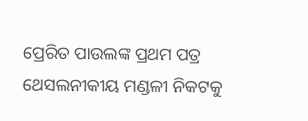ପ୍ରେରିତ ପାଉଲଙ୍କ ପ୍ରଥମ ପତ୍ର
ଥେସଲନୀକୀୟ ମଣ୍ଡଳୀ ନିକଟକୁ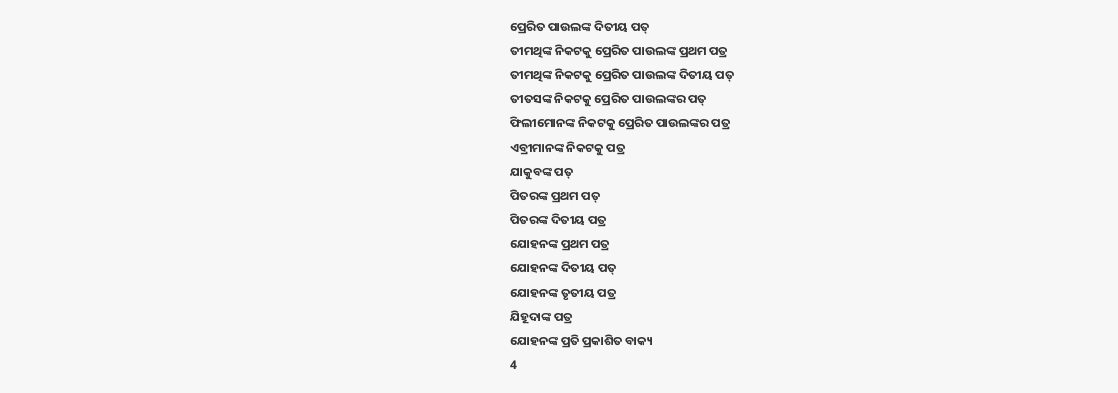ପ୍ରେରିତ ପାଉଲଙ୍କ ଦିତୀୟ ପତ୍
ତୀମଥିଙ୍କ ନିକଟକୁ ପ୍ରେରିତ ପାଉଲଙ୍କ ପ୍ରଥମ ପତ୍ର
ତୀମଥିଙ୍କ ନିକଟକୁ ପ୍ରେରିତ ପାଉଲଙ୍କ ଦିତୀୟ ପତ୍
ତୀତସଙ୍କ ନିକଟକୁ ପ୍ରେରିତ ପାଉଲଙ୍କର ପତ୍
ଫିଲୀମୋନଙ୍କ ନିକଟକୁ ପ୍ରେରିତ ପାଉଲଙ୍କର ପତ୍ର
ଏବ୍ରୀମାନଙ୍କ ନିକଟକୁ ପତ୍ର
ଯାକୁବଙ୍କ ପତ୍
ପିତରଙ୍କ ପ୍ରଥମ ପତ୍
ପିତରଙ୍କ ଦିତୀୟ ପତ୍ର
ଯୋହନଙ୍କ ପ୍ରଥମ ପତ୍ର
ଯୋହନଙ୍କ ଦିତୀୟ ପତ୍
ଯୋହନଙ୍କ ତୃତୀୟ ପତ୍ର
ଯିହୂଦାଙ୍କ ପତ୍ର
ଯୋହନଙ୍କ ପ୍ରତି ପ୍ରକାଶିତ ବାକ୍ୟ
4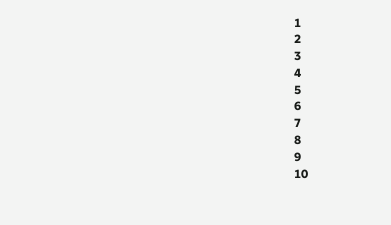1
2
3
4
5
6
7
8
9
10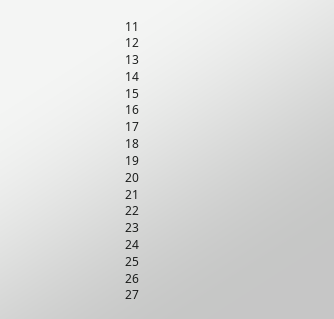11
12
13
14
15
16
17
18
19
20
21
22
23
24
25
26
27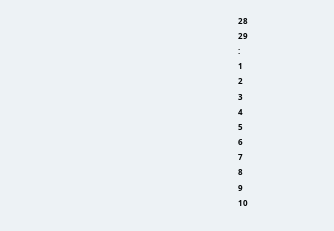28
29
:
1
2
3
4
5
6
7
8
9
10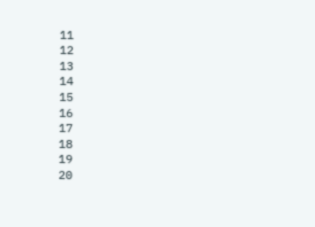11
12
13
14
15
16
17
18
19
20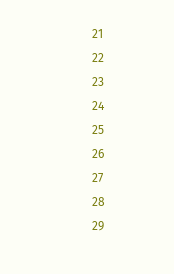21
22
23
24
25
26
27
28
29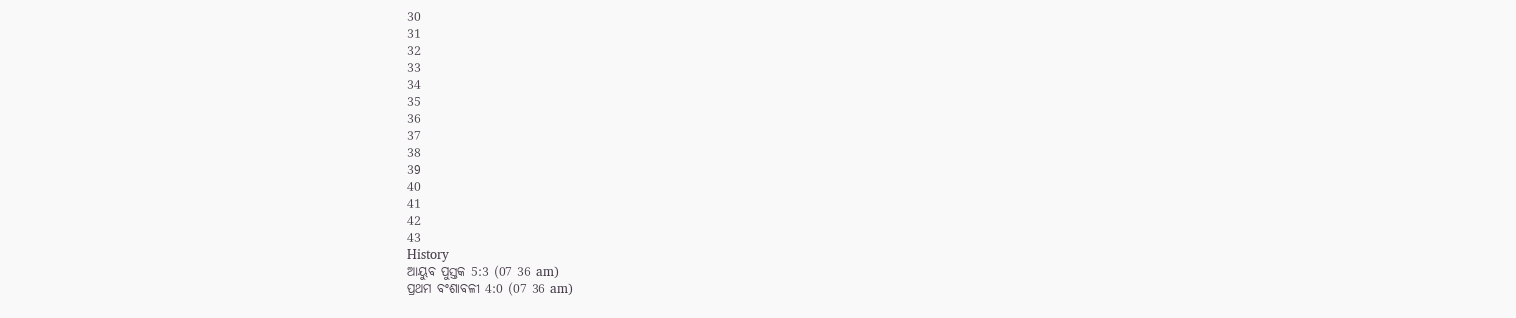30
31
32
33
34
35
36
37
38
39
40
41
42
43
History
ଆୟୁବ ପୁସ୍ତକ 5:3 (07 36 am)
ପ୍ରଥମ ବଂଶାବଳୀ 4:0 (07 36 am)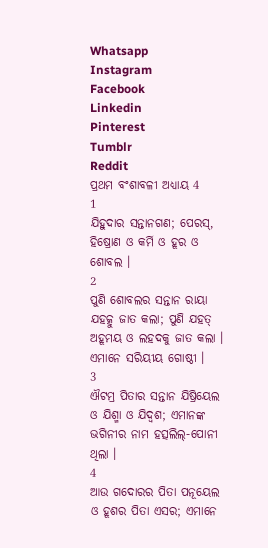Whatsapp
Instagram
Facebook
Linkedin
Pinterest
Tumblr
Reddit
ପ୍ରଥମ ବଂଶାବଳୀ ଅଧ୍ୟାୟ 4
1
ଯିହୁଦାର ସନ୍ତାନଗଣ; ପେରସ୍, ହିଷ୍ରୋଣ ଓ କର୍ମି ଓ ହୂର ଓ ଶୋବଲ ।
2
ପୁଣି ଶୋବଲର ସନ୍ତାନ ରାୟା ଯହତ୍କୁ ଜାତ କଲା; ପୁଣି ଯହତ୍ ଅହୂମୟ ଓ ଲହଦକୁ ଜାତ କଲା । ଏମାନେ ସରିୟୀୟ ଗୋଷ୍ଠୀ ।
3
ଐଟମ୍ର ପିତାର ସନ୍ତାନ ଯିଷ୍ରିୟେଲ ଓ ଯିଶ୍ମା ଓ ଯିଦ୍ବଶ; ଏମାନଙ୍କ ଭଗିନୀର ନାମ ହତ୍ସଲିଲ୍-ପୋନୀ ଥିଲା ।
4
ଆଉ ଗଦୋରର ପିତା ପନୂୟେଲ ଓ ହୂଶର ପିତା ଏସର; ଏମାନେ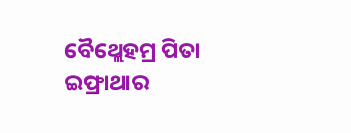ବୈଥ୍ଲେହମ୍ର ପିତା ଇଫ୍ରାଥାର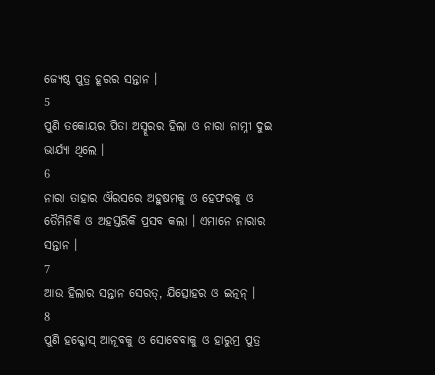ଜ୍ୟେଷ୍ଠ ପୁତ୍ର ହୂରର ସନ୍ତାନ ।
5
ପୁଣି ତକୋୟର ପିତା ଅସ୍ହୂରର ହିଲା ଓ ନାରା ନାମ୍ନୀ ଦୁଇ ଭାର୍ଯ୍ୟା ଥିଲେ ।
6
ନାରା ତାହାର ଔରସରେ ଅହୁଷମକୁ ଓ ହେଫରକୁ ଓ ତୈମିନିକି ଓ ଅହସ୍ତରିକି ପ୍ରସବ କଲା । ଏମାନେ ନାରାର ସନ୍ତାନ ।
7
ଆଉ ହିଲାର ସନ୍ତାନ ସେରତ୍, ଯିତ୍ସୋହର ଓ ଇତ୍ନନ୍ ।
8
ପୁଣି ହକ୍କୋସ୍ ଆନୂବକୁ ଓ ସୋବେବାକୁ ଓ ହାରୁମ୍ର ପୁତ୍ର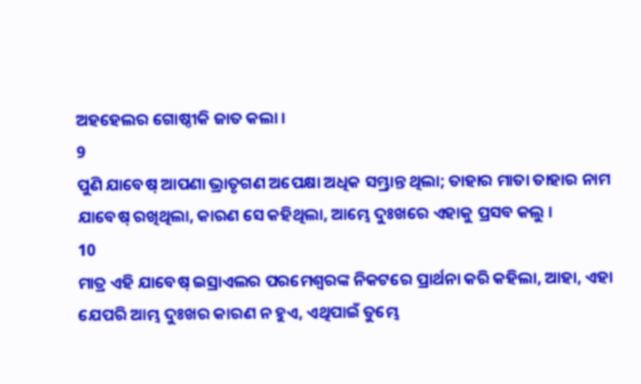ଅହହେଲର ଗୋଷ୍ଠୀକି ଜାତ କଲା ।
9
ପୁଣି ଯାବେଷ୍ ଆପଣା ଭ୍ରାତୃଗଣ ଅପେକ୍ଷା ଅଧିକ ସମ୍ଭ୍ରାନ୍ତ ଥିଲା; ତାହାର ମାତା ତାହାର ନାମ ଯାବେଷ୍ ରଖିଥିଲା, କାରଣ ସେ କହିଥିଲା, ଆମ୍ଭେ ଦୁଃଖରେ ଏହାକୁ ପ୍ରସବ କଲୁ ।
10
ମାତ୍ର ଏହି ଯାବେଷ୍ ଇସ୍ରାଏଲର ପରମେଶ୍ଵରଙ୍କ ନିକଟରେ ପ୍ରାର୍ଥନା କରି କହିଲା, ଆହା, ଏହା ଯେପରି ଆମ୍ଭ ଦୁଃଖର କାରଣ ନ ହୁଏ, ଏଥିପାଇଁ ତୁମ୍ଭେ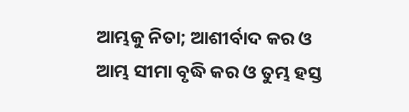ଆମ୍ଭକୁ ନିତା; ଆଶୀର୍ବାଦ କର ଓ ଆମ୍ଭ ସୀମା ବୃଦ୍ଧି କର ଓ ତୁମ୍ଭ ହସ୍ତ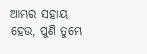ଆମ୍ଭର ସହାୟ ହେଉ, ପୁଣି ତୁମ୍ଭେ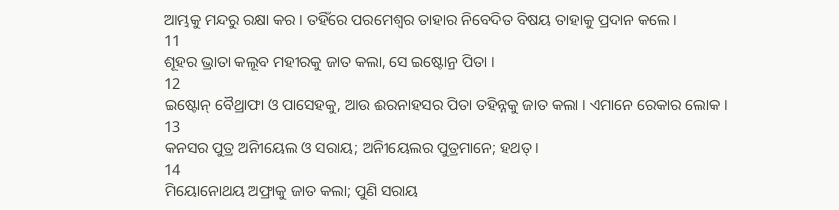ଆମ୍ଭକୁ ମନ୍ଦରୁ ରକ୍ଷା କର । ତହିଁରେ ପରମେଶ୍ଵର ତାହାର ନିବେଦିତ ବିଷୟ ତାହାକୁ ପ୍ରଦାନ କଲେ ।
11
ଶୂହର ଭ୍ରାତା କଲୂବ ମହୀରକୁ ଜାତ କଲା, ସେ ଇଷ୍ଟୋନ୍ର ପିତା ।
12
ଇଷ୍ଟୋନ୍ ବୈଥ୍ରାଫା ଓ ପାସେହକୁ, ଆଉ ଈରନାହସର ପିତା ତହିନ୍ନକୁ ଜାତ କଲା । ଏମାନେ ରେକାର ଲୋକ ।
13
କନସର ପୁତ୍ର ଅନିୀୟେଲ ଓ ସରାୟ; ଅନିୀୟେଲର ପୁତ୍ରମାନେ; ହଥତ୍ ।
14
ମିୟୋନୋଥୟ ଅଫ୍ରାକୁ ଜାତ କଲା; ପୁଣି ସରାୟ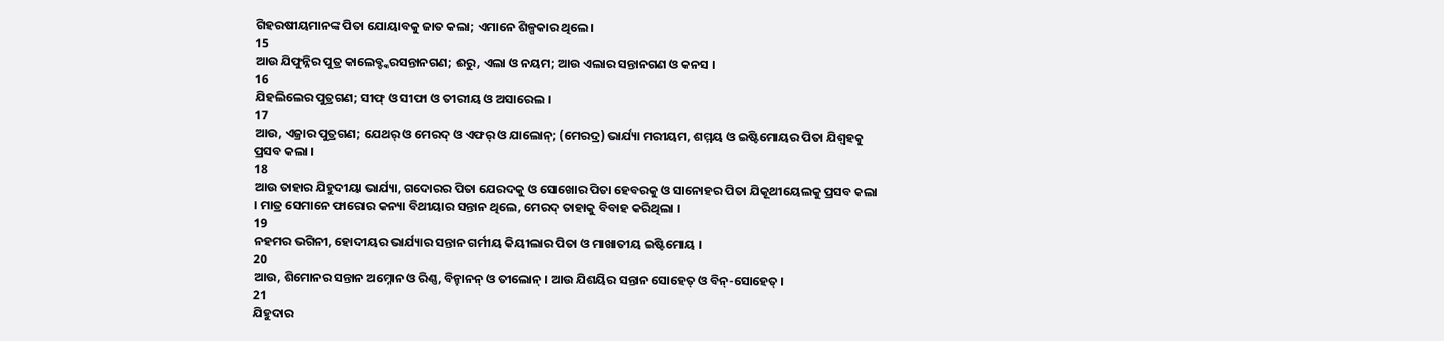ଗିହରଷୀୟମାନଙ୍କ ପିତା ଯୋୟାବକୁ ଜାତ କଲା; ଏମାନେ ଶିଳ୍ପକାର ଥିଲେ।
15
ଆଉ ଯିଫୁନ୍ନିର ପୁତ୍ର କାଲେବ୍ଙ୍କରସନ୍ତାନଗଣ; ଈରୁ, ଏଲା ଓ ନୟମ; ଆଉ ଏଲାର ସନ୍ତାନଗଣ ଓ କନସ ।
16
ଯିହଲିଲେର ପୁତ୍ରଗଣ; ସୀଫ୍ ଓ ସୀଫା ଓ ତୀରୀୟ ଓ ଅସାରେଲ ।
17
ଆଉ, ଏଜ୍ରାର ପୁତ୍ରଗଣ; ଯେଥର୍ ଓ ମେରଦ୍ ଓ ଏଫର୍ ଓ ଯାଲୋନ୍; (ମେରଦ୍ର) ଭାର୍ଯ୍ୟା ମରୀୟମ, ଶମ୍ମୟ ଓ ଇଷ୍ଟିମୋୟର ପିତା ଯିଶ୍ବହକୁ ପ୍ରସବ କଲା ।
18
ଆଉ ତାହାର ଯିହୁଦୀୟା ଭାର୍ଯ୍ୟା, ଗଦୋରର ପିତା ଯେରଦକୁ ଓ ସୋଖୋର ପିତା ହେବରକୁ ଓ ସାନୋହର ପିତା ଯିକୂଥୀୟେଲକୁ ପ୍ରସବ କଲା । ମାତ୍ର ସେମାନେ ଫାରୋର କନ୍ୟା ବିଥୀୟାର ସନ୍ତାନ ଥିଲେ, ମେରଦ୍ ତାହାକୁ ବିବାହ କରିଥିଲା ।
19
ନହମର ଭଗିନୀ, ହୋଦୀୟର ଭାର୍ଯ୍ୟାର ସନ୍ତାନ ଗର୍ମୀୟ କିୟୀଲାର ପିତା ଓ ମାଖାତୀୟ ଇଷ୍ଟିମୋୟ ।
20
ଆଉ, ଶିମୋନର ସନ୍ତାନ ଅମ୍ନୋନ ଓ ରିଣ୍ଣ, ବିନ୍ହାନନ୍ ଓ ତୀଲୋନ୍ । ଆଉ ଯିଶୟିର ସନ୍ତାନ ସୋହେତ୍ ଓ ବିନ୍-ସୋହେତ୍ ।
21
ଯିହୁଦାର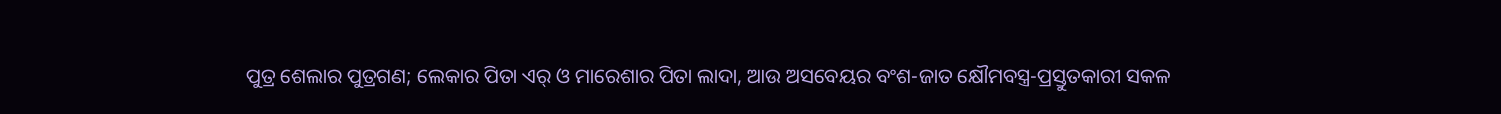ପୁତ୍ର ଶେଲାର ପୁତ୍ରଗଣ; ଲେକାର ପିତା ଏର୍ ଓ ମାରେଶାର ପିତା ଲାଦା, ଆଉ ଅସବେୟର ବଂଶ-ଜାତ କ୍ଷୌମବସ୍ତ୍ର-ପ୍ରସ୍ତୁତକାରୀ ସକଳ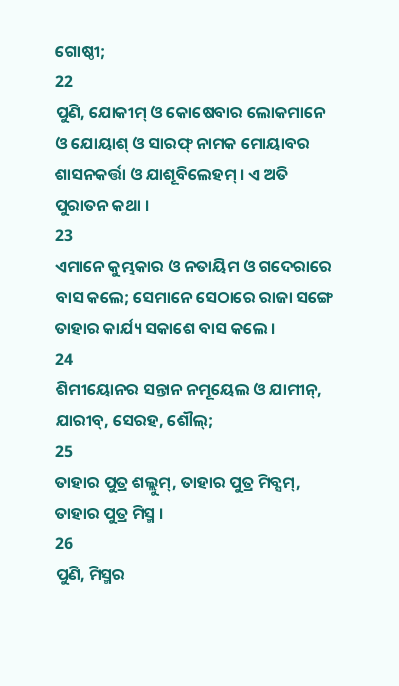ଗୋଷ୍ଠୀ;
22
ପୁଣି, ଯୋକୀମ୍ ଓ କୋଷେବାର ଲୋକମାନେ ଓ ଯୋୟାଶ୍ ଓ ସାରଫ୍ ନାମକ ମୋୟାବର ଶାସନକର୍ତ୍ତା ଓ ଯାଶୂବିଲେହମ୍ । ଏ ଅତି ପୁରାତନ କଥା ।
23
ଏମାନେ କୁମ୍ଭକାର ଓ ନତାୟିମ ଓ ଗଦେରାରେ ବାସ କଲେ; ସେମାନେ ସେଠାରେ ରାଜା ସଙ୍ଗେ ତାହାର କାର୍ଯ୍ୟ ସକାଶେ ବାସ କଲେ ।
24
ଶିମୀୟୋନର ସନ୍ତାନ ନମୂୟେଲ ଓ ଯାମୀନ୍, ଯାରୀବ୍, ସେରହ, ଶୌଲ୍;
25
ତାହାର ପୁତ୍ର ଶଲ୍ଲୁମ୍, ତାହାର ପୁତ୍ର ମିବ୍ସମ୍, ତାହାର ପୁତ୍ର ମିସ୍ମ ।
26
ପୁଣି, ମିସ୍ମର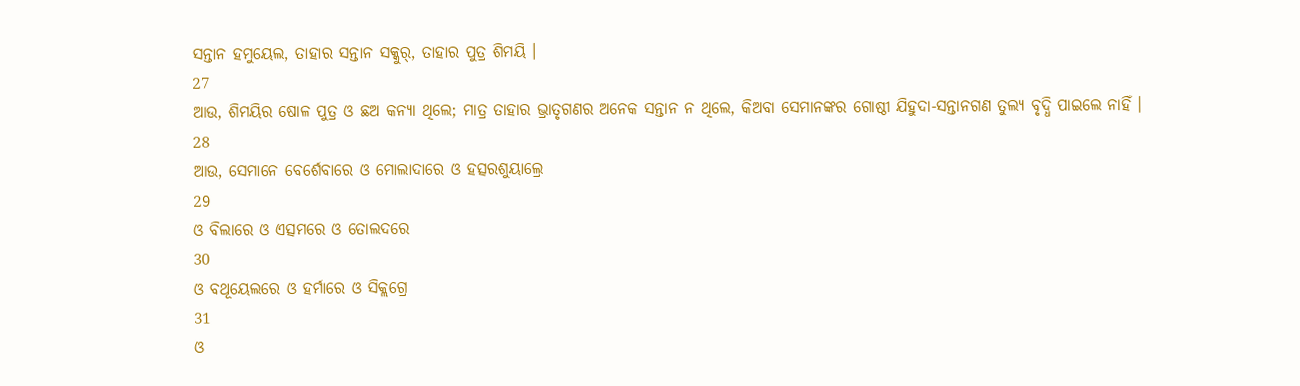ସନ୍ତାନ ହମୁୟେଲ, ତାହାର ସନ୍ତାନ ସକ୍କୁର୍, ତାହାର ପୁତ୍ର ଶିମୟି ।
27
ଆଉ, ଶିମୟିର ଷୋଳ ପୁତ୍ର ଓ ଛଅ କନ୍ୟା ଥିଲେ; ମାତ୍ର ତାହାର ଭ୍ରାତୃଗଣର ଅନେକ ସନ୍ତାନ ନ ଥିଲେ, କିଅବା ସେମାନଙ୍କର ଗୋଷ୍ଠୀ ଯିହୁଦା-ସନ୍ତାନଗଣ ତୁଲ୍ୟ ବୃଦ୍ଧି ପାଇଲେ ନାହିଁ ।
28
ଆଉ, ସେମାନେ ବେର୍ଶେବାରେ ଓ ମୋଲାଦାରେ ଓ ହତ୍ସରଶୁୟାଲ୍ରେ
29
ଓ ବିଲାରେ ଓ ଏତ୍ସମରେ ଓ ତୋଲଦରେ
30
ଓ ବଥୂୟେଲରେ ଓ ହର୍ମାରେ ଓ ସିକ୍ଲଗ୍ରେ
31
ଓ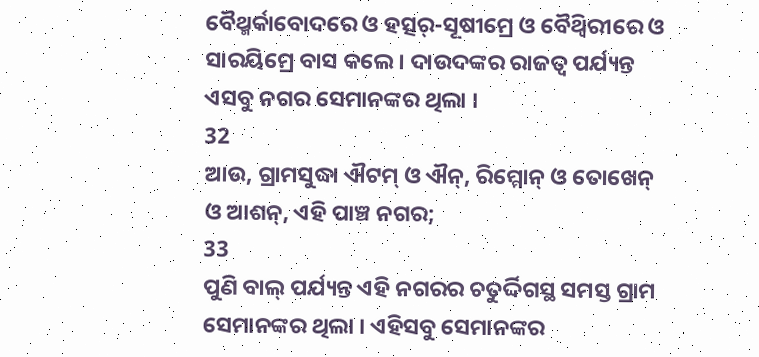ବୈଥ୍ମର୍କାବୋଦରେ ଓ ହତ୍ସର୍-ସୂଷୀମ୍ରେ ଓ ବୈଥ୍ବିରୀରେ ଓ ସାରୟିମ୍ରେ ବାସ କଲେ । ଦାଉଦଙ୍କର ରାଜତ୍ଵ ପର୍ଯ୍ୟନ୍ତ ଏସବୁ ନଗର ସେମାନଙ୍କର ଥିଲା ।
32
ଆଉ, ଗ୍ରାମସୁଦ୍ଧା ଐଟମ୍ ଓ ଐନ୍, ରିମ୍ମୋନ୍ ଓ ତୋଖେନ୍ ଓ ଆଶନ୍, ଏହି ପାଞ୍ଚ ନଗର;
33
ପୁଣି ବାଲ୍ ପର୍ଯ୍ୟନ୍ତ ଏହି ନଗରର ଚତୁର୍ଦ୍ଦିଗସ୍ଥ ସମସ୍ତ ଗ୍ରାମ ସେମାନଙ୍କର ଥିଲା । ଏହିସବୁ ସେମାନଙ୍କର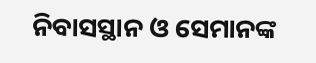ନିବାସସ୍ଥାନ ଓ ସେମାନଙ୍କ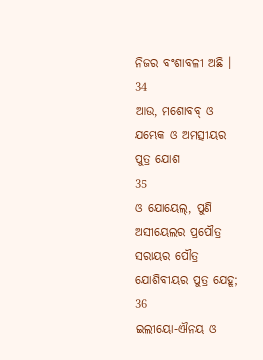ନିଜର ବଂଶାବଳୀ ଅଛି ।
34
ଆଉ, ମଶୋବବ୍ ଓ ଯମ୍ଭେକ ଓ ଅମତ୍ସୀୟର ପୁତ୍ର ଯୋଶ
35
ଓ ଯୋୟେଲ୍, ପୁଣି ଅସୀୟେଲର ପ୍ରପୌତ୍ର ସରାୟର ପୌତ୍ର ଯୋଶିବୀୟର ପୁତ୍ର ଯେହୂ;
36
ଇଲୀୟୋ-ଐନୟ ଓ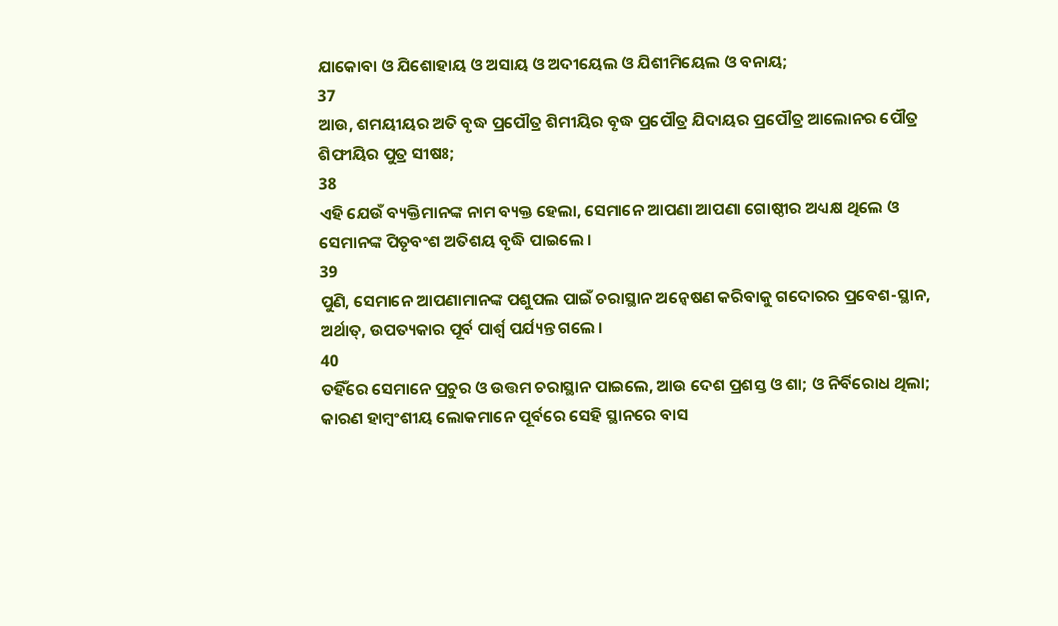ଯାକୋବା ଓ ଯିଶୋହାୟ ଓ ଅସାୟ ଓ ଅଦୀୟେଲ ଓ ଯିଶୀମିୟେଲ ଓ ବନାୟ;
37
ଆଉ, ଶମୟୀୟର ଅତି ବୃଦ୍ଧ ପ୍ରପୌତ୍ର ଶିମୀୟିର ବୃଦ୍ଧ ପ୍ରପୌତ୍ର ଯିଦାୟର ପ୍ରପୌତ୍ର ଆଲୋନର ପୌତ୍ର ଶିଫୀୟିର ପୁତ୍ର ସୀଷଃ;
38
ଏହି ଯେଉଁ ବ୍ୟକ୍ତିମାନଙ୍କ ନାମ ବ୍ୟକ୍ତ ହେଲା, ସେମାନେ ଆପଣା ଆପଣା ଗୋଷ୍ଠୀର ଅଧ୍ୟକ୍ଷ ଥିଲେ ଓ ସେମାନଙ୍କ ପିତୃବଂଶ ଅତିଶୟ ବୃଦ୍ଧି ପାଇଲେ ।
39
ପୁଣି, ସେମାନେ ଆପଣାମାନଙ୍କ ପଶୁପଲ ପାଇଁ ଚରାସ୍ଥାନ ଅନ୍ଵେଷଣ କରିବାକୁ ଗଦୋରର ପ୍ରବେଶ-ସ୍ଥାନ, ଅର୍ଥାତ୍, ଉପତ୍ୟକାର ପୂର୍ବ ପାର୍ଶ୍ଵ ପର୍ଯ୍ୟନ୍ତ ଗଲେ ।
40
ତହିଁରେ ସେମାନେ ପ୍ରଚୁର ଓ ଉତ୍ତମ ଚରାସ୍ଥାନ ପାଇଲେ, ଆଉ ଦେଶ ପ୍ରଶସ୍ତ ଓ ଶା; ଓ ନିର୍ବିରୋଧ ଥିଲା; କାରଣ ହାମ୍ବଂଶୀୟ ଲୋକମାନେ ପୂର୍ବରେ ସେହି ସ୍ଥାନରେ ବାସ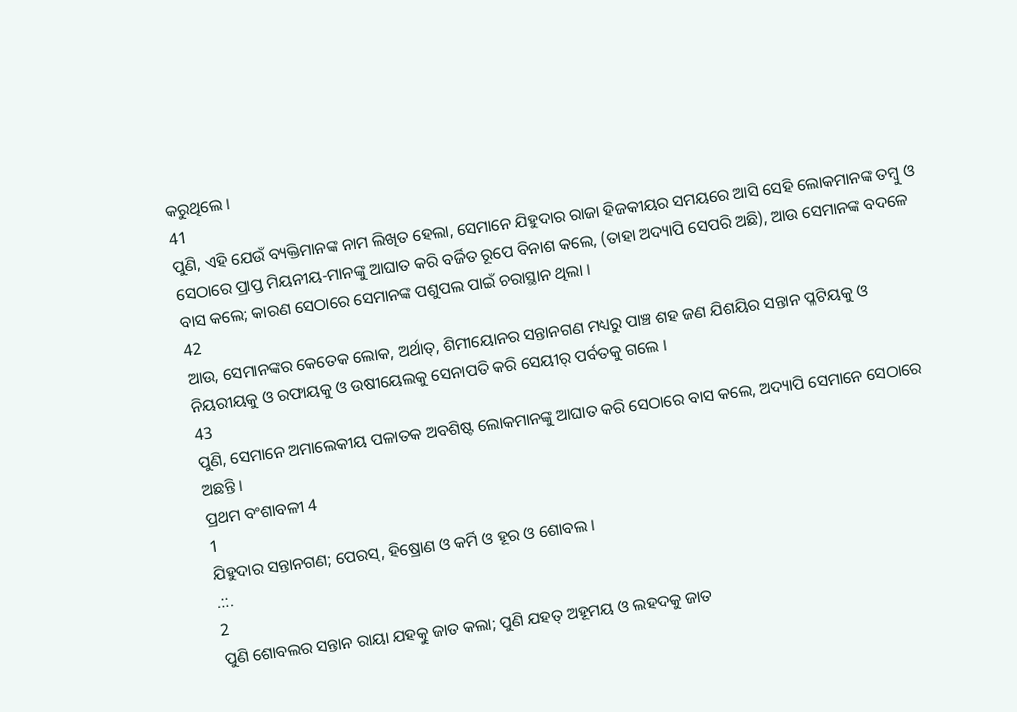କରୁଥିଲେ ।
41
ପୁଣି, ଏହି ଯେଉଁ ବ୍ୟକ୍ତିମାନଙ୍କ ନାମ ଲିଖିତ ହେଲା, ସେମାନେ ଯିହୁଦାର ରାଜା ହିଜକୀୟର ସମୟରେ ଆସି ସେହି ଲୋକମାନଙ୍କ ତମ୍ଵୁ ଓ ସେଠାରେ ପ୍ରାପ୍ତ ମିୟନୀୟ-ମାନଙ୍କୁ ଆଘାତ କରି ବର୍ଜିତ ରୂପେ ବିନାଶ କଲେ, (ତାହା ଅଦ୍ୟାପି ସେପରି ଅଛି), ଆଉ ସେମାନଙ୍କ ବଦଳେ ବାସ କଲେ; କାରଣ ସେଠାରେ ସେମାନଙ୍କ ପଶୁପଲ ପାଇଁ ଚରାସ୍ଥାନ ଥିଲା ।
42
ଆଉ, ସେମାନଙ୍କର କେତେକ ଲୋକ, ଅର୍ଥାତ୍, ଶିମୀୟୋନର ସନ୍ତାନଗଣ ମଧ୍ୟରୁ ପାଞ୍ଚ ଶହ ଜଣ ଯିଶୟିର ସନ୍ତାନ ପ୍ଳଟିୟକୁ ଓ ନିୟରୀୟକୁ ଓ ରଫାୟକୁ ଓ ଉଷୀୟେଲକୁ ସେନାପତି କରି ସେୟୀର୍ ପର୍ବତକୁ ଗଲେ ।
43
ପୁଣି, ସେମାନେ ଅମାଲେକୀୟ ପଳାତକ ଅବଶିଷ୍ଟ ଲୋକମାନଙ୍କୁ ଆଘାତ କରି ସେଠାରେ ବାସ କଲେ, ଅଦ୍ୟାପି ସେମାନେ ସେଠାରେ ଅଛନ୍ତି ।
ପ୍ରଥମ ବଂଶାବଳୀ 4
1
ଯିହୁଦାର ସନ୍ତାନଗଣ; ପେରସ୍, ହିଷ୍ରୋଣ ଓ କର୍ମି ଓ ହୂର ଓ ଶୋବଲ ।
.::.
2
ପୁଣି ଶୋବଲର ସନ୍ତାନ ରାୟା ଯହତ୍କୁ ଜାତ କଲା; ପୁଣି ଯହତ୍ ଅହୂମୟ ଓ ଲହଦକୁ ଜାତ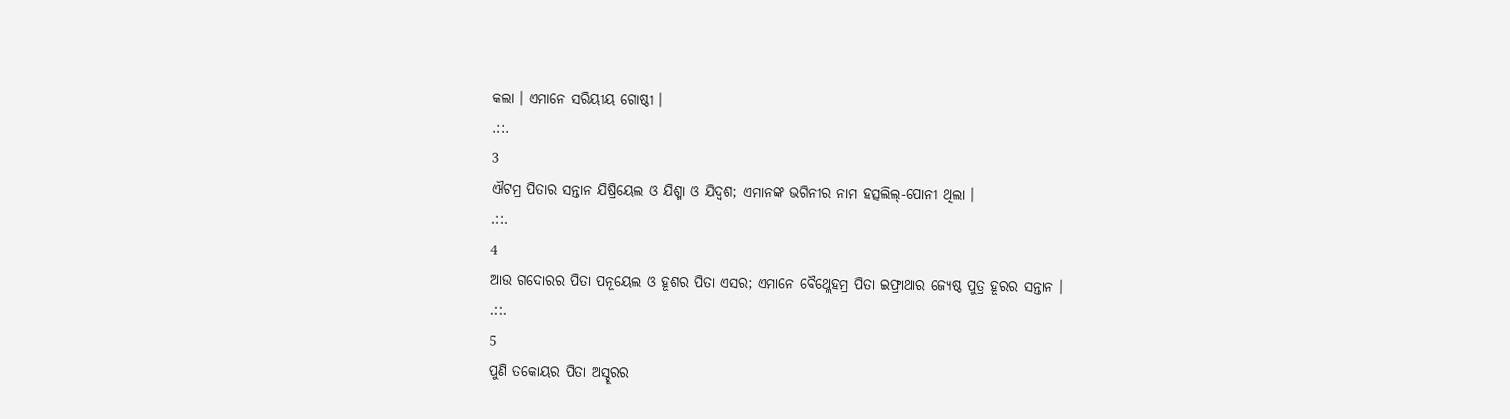କଲା । ଏମାନେ ସରିୟୀୟ ଗୋଷ୍ଠୀ ।
.::.
3
ଐଟମ୍ର ପିତାର ସନ୍ତାନ ଯିଷ୍ରିୟେଲ ଓ ଯିଶ୍ମା ଓ ଯିଦ୍ବଶ; ଏମାନଙ୍କ ଭଗିନୀର ନାମ ହତ୍ସଲିଲ୍-ପୋନୀ ଥିଲା ।
.::.
4
ଆଉ ଗଦୋରର ପିତା ପନୂୟେଲ ଓ ହୂଶର ପିତା ଏସର; ଏମାନେ ବୈଥ୍ଲେହମ୍ର ପିତା ଇଫ୍ରାଥାର ଜ୍ୟେଷ୍ଠ ପୁତ୍ର ହୂରର ସନ୍ତାନ ।
.::.
5
ପୁଣି ତକୋୟର ପିତା ଅସ୍ହୂରର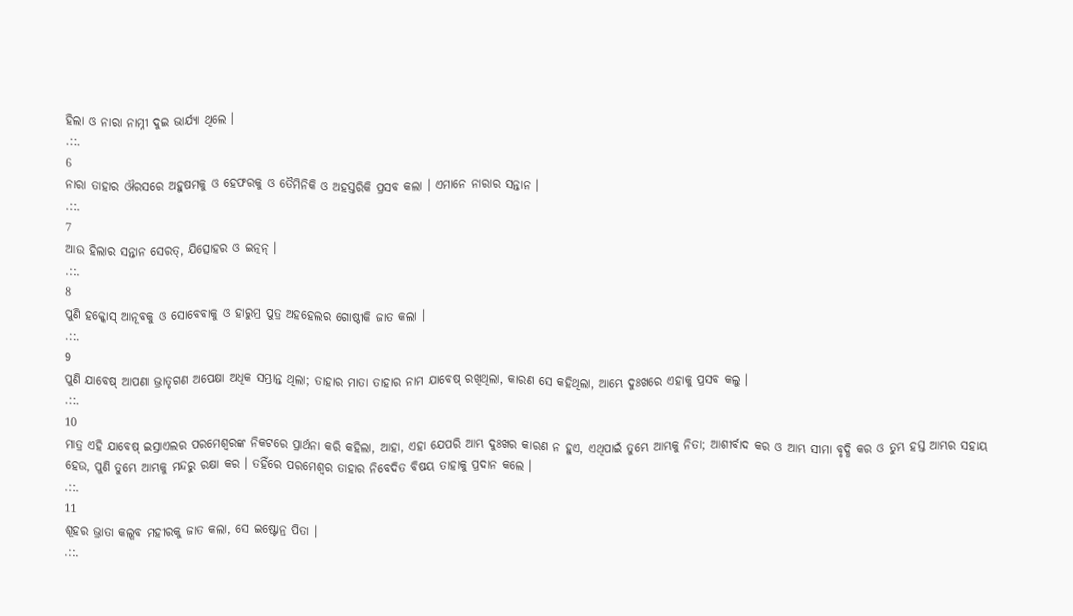ହିଲା ଓ ନାରା ନାମ୍ନୀ ଦୁଇ ଭାର୍ଯ୍ୟା ଥିଲେ ।
.::.
6
ନାରା ତାହାର ଔରସରେ ଅହୁଷମକୁ ଓ ହେଫରକୁ ଓ ତୈମିନିକି ଓ ଅହସ୍ତରିକି ପ୍ରସବ କଲା । ଏମାନେ ନାରାର ସନ୍ତାନ ।
.::.
7
ଆଉ ହିଲାର ସନ୍ତାନ ସେରତ୍, ଯିତ୍ସୋହର ଓ ଇତ୍ନନ୍ ।
.::.
8
ପୁଣି ହକ୍କୋସ୍ ଆନୂବକୁ ଓ ସୋବେବାକୁ ଓ ହାରୁମ୍ର ପୁତ୍ର ଅହହେଲର ଗୋଷ୍ଠୀକି ଜାତ କଲା ।
.::.
9
ପୁଣି ଯାବେଷ୍ ଆପଣା ଭ୍ରାତୃଗଣ ଅପେକ୍ଷା ଅଧିକ ସମ୍ଭ୍ରାନ୍ତ ଥିଲା; ତାହାର ମାତା ତାହାର ନାମ ଯାବେଷ୍ ରଖିଥିଲା, କାରଣ ସେ କହିଥିଲା, ଆମ୍ଭେ ଦୁଃଖରେ ଏହାକୁ ପ୍ରସବ କଲୁ ।
.::.
10
ମାତ୍ର ଏହି ଯାବେଷ୍ ଇସ୍ରାଏଲର ପରମେଶ୍ଵରଙ୍କ ନିକଟରେ ପ୍ରାର୍ଥନା କରି କହିଲା, ଆହା, ଏହା ଯେପରି ଆମ୍ଭ ଦୁଃଖର କାରଣ ନ ହୁଏ, ଏଥିପାଇଁ ତୁମ୍ଭେ ଆମ୍ଭକୁ ନିତା; ଆଶୀର୍ବାଦ କର ଓ ଆମ୍ଭ ସୀମା ବୃଦ୍ଧି କର ଓ ତୁମ୍ଭ ହସ୍ତ ଆମ୍ଭର ସହାୟ ହେଉ, ପୁଣି ତୁମ୍ଭେ ଆମ୍ଭକୁ ମନ୍ଦରୁ ରକ୍ଷା କର । ତହିଁରେ ପରମେଶ୍ଵର ତାହାର ନିବେଦିତ ବିଷୟ ତାହାକୁ ପ୍ରଦାନ କଲେ ।
.::.
11
ଶୂହର ଭ୍ରାତା କଲୂବ ମହୀରକୁ ଜାତ କଲା, ସେ ଇଷ୍ଟୋନ୍ର ପିତା ।
.::.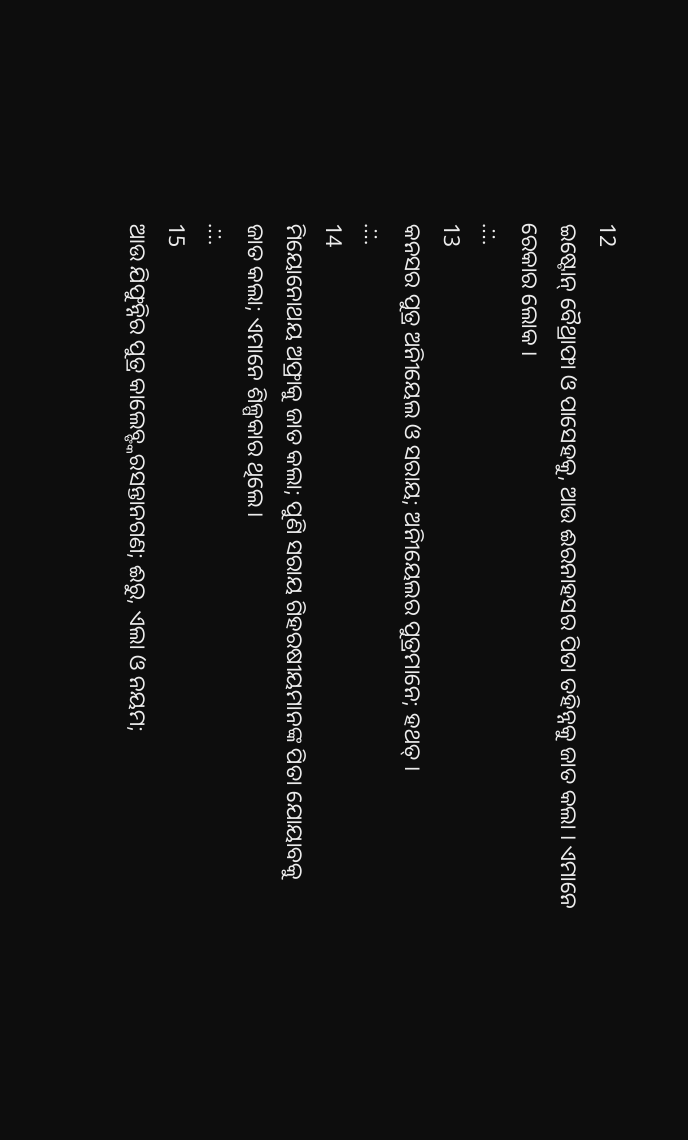12
ଇଷ୍ଟୋନ୍ ବୈଥ୍ରାଫା ଓ ପାସେହକୁ, ଆଉ ଈରନାହସର ପିତା ତହିନ୍ନକୁ ଜାତ କଲା । ଏମାନେ ରେକାର ଲୋକ ।
.::.
13
କନସର ପୁତ୍ର ଅନିୀୟେଲ ଓ ସରାୟ; ଅନିୀୟେଲର ପୁତ୍ରମାନେ; ହଥତ୍ ।
.::.
14
ମିୟୋନୋଥୟ ଅଫ୍ରାକୁ ଜାତ କଲା; ପୁଣି ସରାୟ ଗିହରଷୀୟମାନଙ୍କ ପିତା ଯୋୟାବକୁ ଜାତ କଲା; ଏମାନେ ଶିଳ୍ପକାର ଥିଲେ।
.::.
15
ଆଉ ଯିଫୁନ୍ନିର ପୁତ୍ର କାଲେବ୍ଙ୍କରସନ୍ତାନଗଣ; ଈରୁ, ଏଲା ଓ ନୟମ;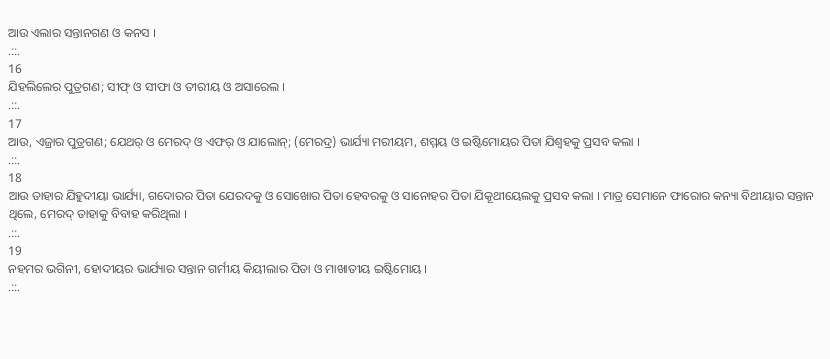ଆଉ ଏଲାର ସନ୍ତାନଗଣ ଓ କନସ ।
.::.
16
ଯିହଲିଲେର ପୁତ୍ରଗଣ; ସୀଫ୍ ଓ ସୀଫା ଓ ତୀରୀୟ ଓ ଅସାରେଲ ।
.::.
17
ଆଉ, ଏଜ୍ରାର ପୁତ୍ରଗଣ; ଯେଥର୍ ଓ ମେରଦ୍ ଓ ଏଫର୍ ଓ ଯାଲୋନ୍; (ମେରଦ୍ର) ଭାର୍ଯ୍ୟା ମରୀୟମ, ଶମ୍ମୟ ଓ ଇଷ୍ଟିମୋୟର ପିତା ଯିଶ୍ବହକୁ ପ୍ରସବ କଲା ।
.::.
18
ଆଉ ତାହାର ଯିହୁଦୀୟା ଭାର୍ଯ୍ୟା, ଗଦୋରର ପିତା ଯେରଦକୁ ଓ ସୋଖୋର ପିତା ହେବରକୁ ଓ ସାନୋହର ପିତା ଯିକୂଥୀୟେଲକୁ ପ୍ରସବ କଲା । ମାତ୍ର ସେମାନେ ଫାରୋର କନ୍ୟା ବିଥୀୟାର ସନ୍ତାନ ଥିଲେ, ମେରଦ୍ ତାହାକୁ ବିବାହ କରିଥିଲା ।
.::.
19
ନହମର ଭଗିନୀ, ହୋଦୀୟର ଭାର୍ଯ୍ୟାର ସନ୍ତାନ ଗର୍ମୀୟ କିୟୀଲାର ପିତା ଓ ମାଖାତୀୟ ଇଷ୍ଟିମୋୟ ।
.::.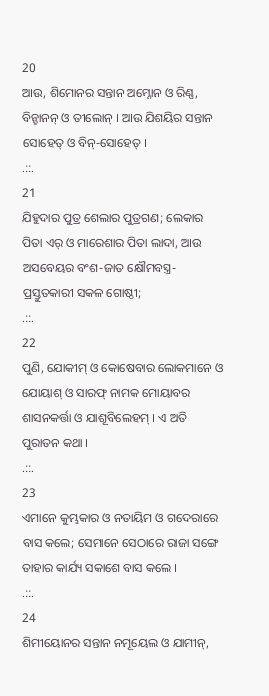20
ଆଉ, ଶିମୋନର ସନ୍ତାନ ଅମ୍ନୋନ ଓ ରିଣ୍ଣ, ବିନ୍ହାନନ୍ ଓ ତୀଲୋନ୍ । ଆଉ ଯିଶୟିର ସନ୍ତାନ ସୋହେତ୍ ଓ ବିନ୍-ସୋହେତ୍ ।
.::.
21
ଯିହୁଦାର ପୁତ୍ର ଶେଲାର ପୁତ୍ରଗଣ; ଲେକାର ପିତା ଏର୍ ଓ ମାରେଶାର ପିତା ଲାଦା, ଆଉ ଅସବେୟର ବଂଶ-ଜାତ କ୍ଷୌମବସ୍ତ୍ର-ପ୍ରସ୍ତୁତକାରୀ ସକଳ ଗୋଷ୍ଠୀ;
.::.
22
ପୁଣି, ଯୋକୀମ୍ ଓ କୋଷେବାର ଲୋକମାନେ ଓ ଯୋୟାଶ୍ ଓ ସାରଫ୍ ନାମକ ମୋୟାବର ଶାସନକର୍ତ୍ତା ଓ ଯାଶୂବିଲେହମ୍ । ଏ ଅତି ପୁରାତନ କଥା ।
.::.
23
ଏମାନେ କୁମ୍ଭକାର ଓ ନତାୟିମ ଓ ଗଦେରାରେ ବାସ କଲେ; ସେମାନେ ସେଠାରେ ରାଜା ସଙ୍ଗେ ତାହାର କାର୍ଯ୍ୟ ସକାଶେ ବାସ କଲେ ।
.::.
24
ଶିମୀୟୋନର ସନ୍ତାନ ନମୂୟେଲ ଓ ଯାମୀନ୍,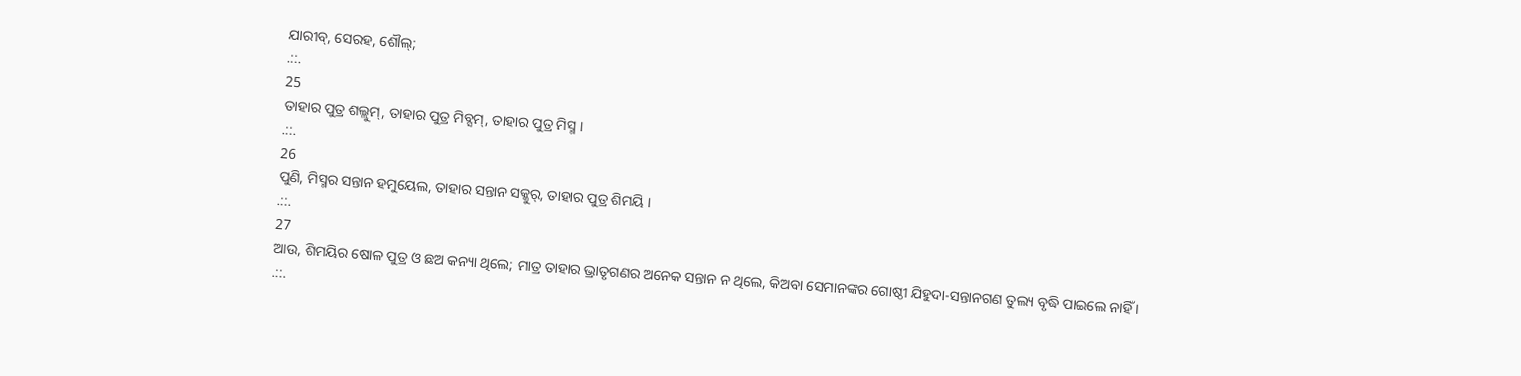ଯାରୀବ୍, ସେରହ, ଶୌଲ୍;
.::.
25
ତାହାର ପୁତ୍ର ଶଲ୍ଲୁମ୍, ତାହାର ପୁତ୍ର ମିବ୍ସମ୍, ତାହାର ପୁତ୍ର ମିସ୍ମ ।
.::.
26
ପୁଣି, ମିସ୍ମର ସନ୍ତାନ ହମୁୟେଲ, ତାହାର ସନ୍ତାନ ସକ୍କୁର୍, ତାହାର ପୁତ୍ର ଶିମୟି ।
.::.
27
ଆଉ, ଶିମୟିର ଷୋଳ ପୁତ୍ର ଓ ଛଅ କନ୍ୟା ଥିଲେ; ମାତ୍ର ତାହାର ଭ୍ରାତୃଗଣର ଅନେକ ସନ୍ତାନ ନ ଥିଲେ, କିଅବା ସେମାନଙ୍କର ଗୋଷ୍ଠୀ ଯିହୁଦା-ସନ୍ତାନଗଣ ତୁଲ୍ୟ ବୃଦ୍ଧି ପାଇଲେ ନାହିଁ ।
.::.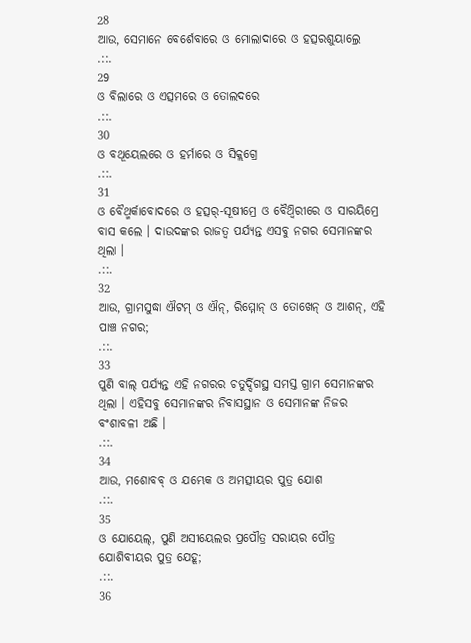28
ଆଉ, ସେମାନେ ବେର୍ଶେବାରେ ଓ ମୋଲାଦାରେ ଓ ହତ୍ସରଶୁୟାଲ୍ରେ
.::.
29
ଓ ବିଲାରେ ଓ ଏତ୍ସମରେ ଓ ତୋଲଦରେ
.::.
30
ଓ ବଥୂୟେଲରେ ଓ ହର୍ମାରେ ଓ ସିକ୍ଲଗ୍ରେ
.::.
31
ଓ ବୈଥ୍ମର୍କାବୋଦରେ ଓ ହତ୍ସର୍-ସୂଷୀମ୍ରେ ଓ ବୈଥ୍ବିରୀରେ ଓ ସାରୟିମ୍ରେ ବାସ କଲେ । ଦାଉଦଙ୍କର ରାଜତ୍ଵ ପର୍ଯ୍ୟନ୍ତ ଏସବୁ ନଗର ସେମାନଙ୍କର ଥିଲା ।
.::.
32
ଆଉ, ଗ୍ରାମସୁଦ୍ଧା ଐଟମ୍ ଓ ଐନ୍, ରିମ୍ମୋନ୍ ଓ ତୋଖେନ୍ ଓ ଆଶନ୍, ଏହି ପାଞ୍ଚ ନଗର;
.::.
33
ପୁଣି ବାଲ୍ ପର୍ଯ୍ୟନ୍ତ ଏହି ନଗରର ଚତୁର୍ଦ୍ଦିଗସ୍ଥ ସମସ୍ତ ଗ୍ରାମ ସେମାନଙ୍କର ଥିଲା । ଏହିସବୁ ସେମାନଙ୍କର ନିବାସସ୍ଥାନ ଓ ସେମାନଙ୍କ ନିଜର ବଂଶାବଳୀ ଅଛି ।
.::.
34
ଆଉ, ମଶୋବବ୍ ଓ ଯମ୍ଭେକ ଓ ଅମତ୍ସୀୟର ପୁତ୍ର ଯୋଶ
.::.
35
ଓ ଯୋୟେଲ୍, ପୁଣି ଅସୀୟେଲର ପ୍ରପୌତ୍ର ସରାୟର ପୌତ୍ର ଯୋଶିବୀୟର ପୁତ୍ର ଯେହୂ;
.::.
36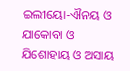ଇଲୀୟୋ-ଐନୟ ଓ ଯାକୋବା ଓ ଯିଶୋହାୟ ଓ ଅସାୟ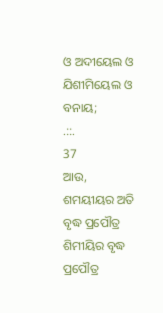ଓ ଅଦୀୟେଲ ଓ ଯିଶୀମିୟେଲ ଓ ବନାୟ;
.::.
37
ଆଉ, ଶମୟୀୟର ଅତି ବୃଦ୍ଧ ପ୍ରପୌତ୍ର ଶିମୀୟିର ବୃଦ୍ଧ ପ୍ରପୌତ୍ର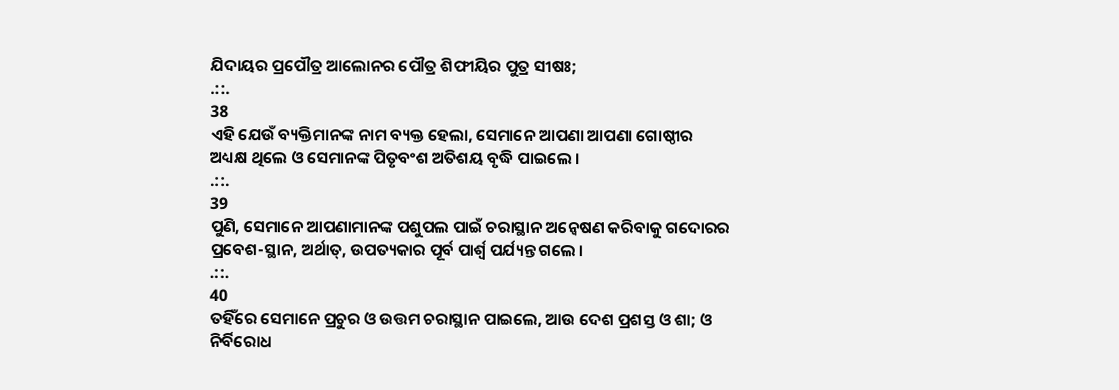ଯିଦାୟର ପ୍ରପୌତ୍ର ଆଲୋନର ପୌତ୍ର ଶିଫୀୟିର ପୁତ୍ର ସୀଷଃ;
.::.
38
ଏହି ଯେଉଁ ବ୍ୟକ୍ତିମାନଙ୍କ ନାମ ବ୍ୟକ୍ତ ହେଲା, ସେମାନେ ଆପଣା ଆପଣା ଗୋଷ୍ଠୀର ଅଧ୍ୟକ୍ଷ ଥିଲେ ଓ ସେମାନଙ୍କ ପିତୃବଂଶ ଅତିଶୟ ବୃଦ୍ଧି ପାଇଲେ ।
.::.
39
ପୁଣି, ସେମାନେ ଆପଣାମାନଙ୍କ ପଶୁପଲ ପାଇଁ ଚରାସ୍ଥାନ ଅନ୍ଵେଷଣ କରିବାକୁ ଗଦୋରର ପ୍ରବେଶ-ସ୍ଥାନ, ଅର୍ଥାତ୍, ଉପତ୍ୟକାର ପୂର୍ବ ପାର୍ଶ୍ଵ ପର୍ଯ୍ୟନ୍ତ ଗଲେ ।
.::.
40
ତହିଁରେ ସେମାନେ ପ୍ରଚୁର ଓ ଉତ୍ତମ ଚରାସ୍ଥାନ ପାଇଲେ, ଆଉ ଦେଶ ପ୍ରଶସ୍ତ ଓ ଶା; ଓ ନିର୍ବିରୋଧ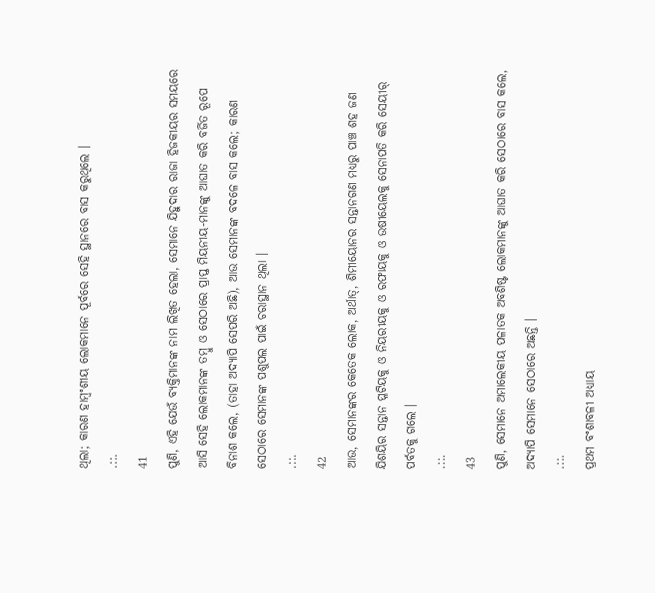ଥିଲା; କାରଣ ହାମ୍ବଂଶୀୟ ଲୋକମାନେ ପୂର୍ବରେ ସେହି ସ୍ଥାନରେ ବାସ କରୁଥିଲେ ।
.::.
41
ପୁଣି, ଏହି ଯେଉଁ ବ୍ୟକ୍ତିମାନଙ୍କ ନାମ ଲିଖିତ ହେଲା, ସେମାନେ ଯିହୁଦାର ରାଜା ହିଜକୀୟର ସମୟରେ ଆସି ସେହି ଲୋକମାନଙ୍କ ତମ୍ଵୁ ଓ ସେଠାରେ ପ୍ରାପ୍ତ ମିୟନୀୟ-ମାନଙ୍କୁ ଆଘାତ କରି ବର୍ଜିତ ରୂପେ ବିନାଶ କଲେ, (ତାହା ଅଦ୍ୟାପି ସେପରି ଅଛି), ଆଉ ସେମାନଙ୍କ ବଦଳେ ବାସ କଲେ; କାରଣ ସେଠାରେ ସେମାନଙ୍କ ପଶୁପଲ ପାଇଁ ଚରାସ୍ଥାନ ଥିଲା ।
.::.
42
ଆଉ, ସେମାନଙ୍କର କେତେକ ଲୋକ, ଅର୍ଥାତ୍, ଶିମୀୟୋନର ସନ୍ତାନଗଣ ମଧ୍ୟରୁ ପାଞ୍ଚ ଶହ ଜଣ ଯିଶୟିର ସନ୍ତାନ ପ୍ଳଟିୟକୁ ଓ ନିୟରୀୟକୁ ଓ ରଫାୟକୁ ଓ ଉଷୀୟେଲକୁ ସେନାପତି କରି ସେୟୀର୍ ପର୍ବତକୁ ଗଲେ ।
.::.
43
ପୁଣି, ସେମାନେ ଅମାଲେକୀୟ ପଳାତକ ଅବଶିଷ୍ଟ ଲୋକମାନଙ୍କୁ ଆଘାତ କରି ସେଠାରେ ବାସ କଲେ, ଅଦ୍ୟାପି ସେମାନେ ସେଠାରେ ଅଛନ୍ତି ।
.::.
ପ୍ରଥମ ବଂଶାବଳୀ ଅଧ୍ୟାୟ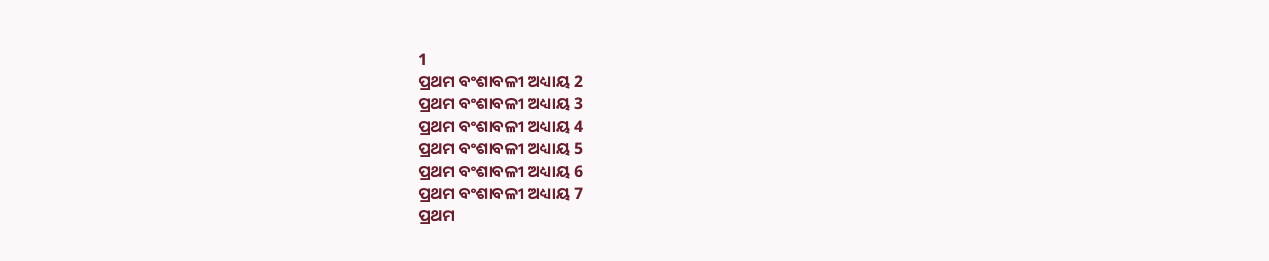1
ପ୍ରଥମ ବଂଶାବଳୀ ଅଧ୍ୟାୟ 2
ପ୍ରଥମ ବଂଶାବଳୀ ଅଧ୍ୟାୟ 3
ପ୍ରଥମ ବଂଶାବଳୀ ଅଧ୍ୟାୟ 4
ପ୍ରଥମ ବଂଶାବଳୀ ଅଧ୍ୟାୟ 5
ପ୍ରଥମ ବଂଶାବଳୀ ଅଧ୍ୟାୟ 6
ପ୍ରଥମ ବଂଶାବଳୀ ଅଧ୍ୟାୟ 7
ପ୍ରଥମ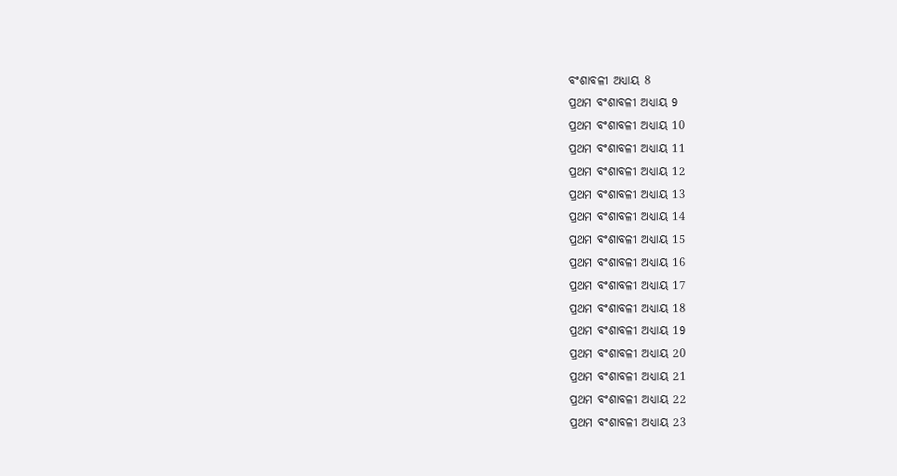ବଂଶାବଳୀ ଅଧ୍ୟାୟ 8
ପ୍ରଥମ ବଂଶାବଳୀ ଅଧ୍ୟାୟ 9
ପ୍ରଥମ ବଂଶାବଳୀ ଅଧ୍ୟାୟ 10
ପ୍ରଥମ ବଂଶାବଳୀ ଅଧ୍ୟାୟ 11
ପ୍ରଥମ ବଂଶାବଳୀ ଅଧ୍ୟାୟ 12
ପ୍ରଥମ ବଂଶାବଳୀ ଅଧ୍ୟାୟ 13
ପ୍ରଥମ ବଂଶାବଳୀ ଅଧ୍ୟାୟ 14
ପ୍ରଥମ ବଂଶାବଳୀ ଅଧ୍ୟାୟ 15
ପ୍ରଥମ ବଂଶାବଳୀ ଅଧ୍ୟାୟ 16
ପ୍ରଥମ ବଂଶାବଳୀ ଅଧ୍ୟାୟ 17
ପ୍ରଥମ ବଂଶାବଳୀ ଅଧ୍ୟାୟ 18
ପ୍ରଥମ ବଂଶାବଳୀ ଅଧ୍ୟାୟ 19
ପ୍ରଥମ ବଂଶାବଳୀ ଅଧ୍ୟାୟ 20
ପ୍ରଥମ ବଂଶାବଳୀ ଅଧ୍ୟାୟ 21
ପ୍ରଥମ ବଂଶାବଳୀ ଅଧ୍ୟାୟ 22
ପ୍ରଥମ ବଂଶାବଳୀ ଅଧ୍ୟାୟ 23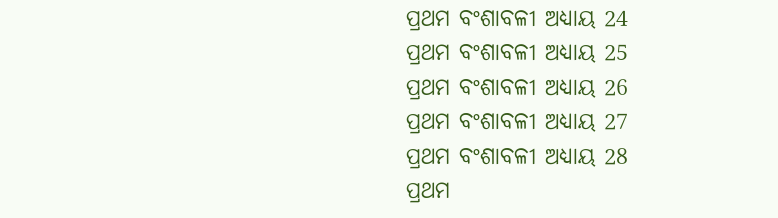ପ୍ରଥମ ବଂଶାବଳୀ ଅଧ୍ୟାୟ 24
ପ୍ରଥମ ବଂଶାବଳୀ ଅଧ୍ୟାୟ 25
ପ୍ରଥମ ବଂଶାବଳୀ ଅଧ୍ୟାୟ 26
ପ୍ରଥମ ବଂଶାବଳୀ ଅଧ୍ୟାୟ 27
ପ୍ରଥମ ବଂଶାବଳୀ ଅଧ୍ୟାୟ 28
ପ୍ରଥମ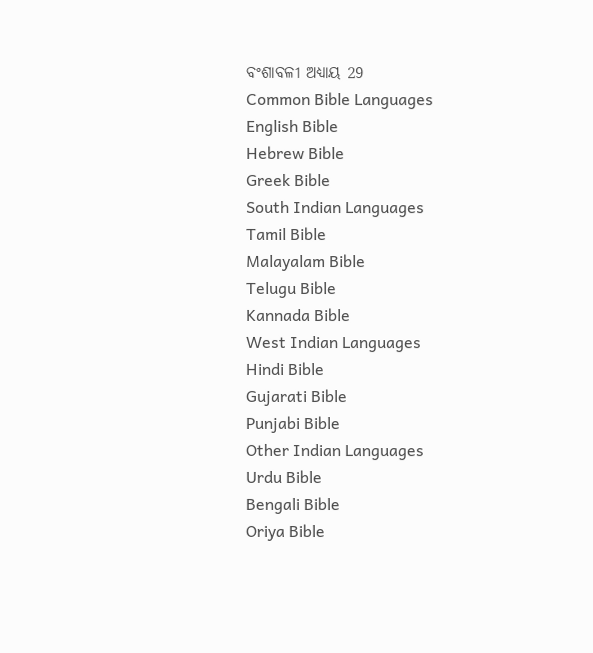ବଂଶାବଳୀ ଅଧ୍ୟାୟ 29
Common Bible Languages
English Bible
Hebrew Bible
Greek Bible
South Indian Languages
Tamil Bible
Malayalam Bible
Telugu Bible
Kannada Bible
West Indian Languages
Hindi Bible
Gujarati Bible
Punjabi Bible
Other Indian Languages
Urdu Bible
Bengali Bible
Oriya Bible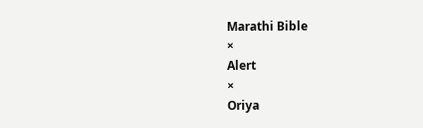Marathi Bible
×
Alert
×
Oriya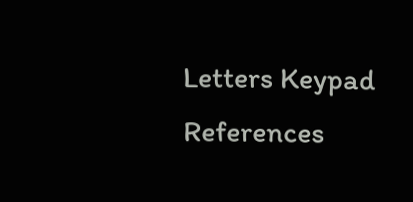Letters Keypad References